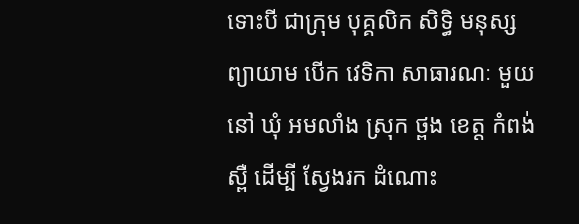ទោះបី ជាក្រុម បុគ្គលិក សិទ្ធិ មនុស្ស ព្យាយាម បើក វេទិកា សាធារណៈ មួយនៅ ឃុំ អមលាំង ស្រុក ថ្ពង ខេត្ត កំពង់ស្ពឺ ដើម្បី ស្វែងរក ដំណោះ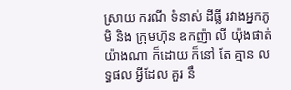ស្រាយ ករណី ទំនាស់ ដីធ្លី រវាងអ្នកភូមិ និង ក្រុមហ៊ុន ឧកញ៉ា លី យ៉ុងផាត់ យ៉ាងណា ក៏ដោយ ក៏នៅ តែ គ្មាន លទ្ធផល អ្វីដែល គួរ នឹ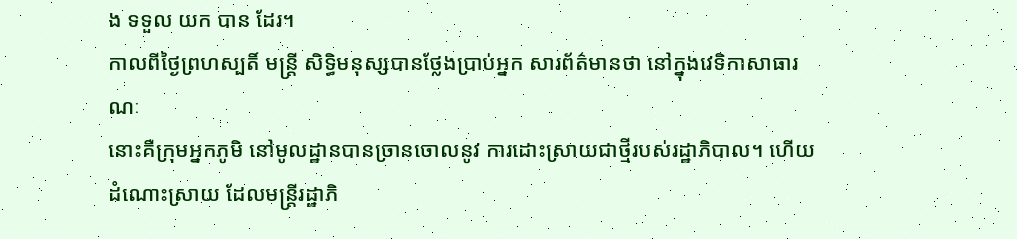ង ទទួល យក បាន ដែរ។
កាលពីថ្ងៃព្រហស្បតិ៍ មន្ត្រី សិទ្ធិមនុស្សបានថ្លែងប្រាប់អ្នក សារព័ត៌មានថា នៅក្នុងវេទិកាសាធារណៈ
នោះគឺក្រុមអ្នកភូមិ នៅមូលដ្ឋានបានច្រានចោលនូវ ការដោះស្រាយជាថ្មីរបស់រដ្ឋាភិបាល។ ហើយ
ដំណោះស្រាយ ដែលមន្ត្រីរដ្ឋាភិ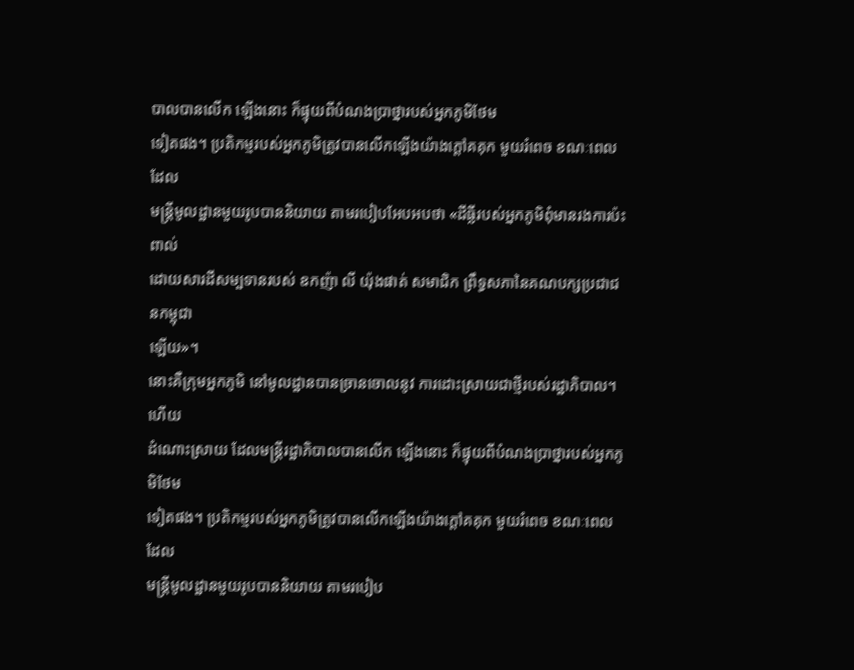បាលបានលើក ឡើងនោះ ក៏ផ្ទុយពីបំណងប្រាថ្នារបស់អ្នកភូមិថែម
ទៀតផង។ ប្រតិកម្មរបស់អ្នកភូមិត្រូវបានលើកឡើងយ៉ាងក្តៅគគុក មួយរំពេច ខណៈពេលដែល
មន្ត្រីមូលដ្ឋានមួយរូបបាននិយាយ តាមរបៀបអែបអបថា «ដីធ្លីរបស់អ្នកភូមិពុំមានរងការប៉ះពាល់
ដោយសារដីសម្បទានរបស់ ឧកញ៉ា លី យ៉ុងផាត់ សមាជិក ព្រឹទ្ធសភានៃគណបក្សប្រជាជនកម្ពុជា
ឡើយ»។
នោះគឺក្រុមអ្នកភូមិ នៅមូលដ្ឋានបានច្រានចោលនូវ ការដោះស្រាយជាថ្មីរបស់រដ្ឋាភិបាល។ ហើយ
ដំណោះស្រាយ ដែលមន្ត្រីរដ្ឋាភិបាលបានលើក ឡើងនោះ ក៏ផ្ទុយពីបំណងប្រាថ្នារបស់អ្នកភូមិថែម
ទៀតផង។ ប្រតិកម្មរបស់អ្នកភូមិត្រូវបានលើកឡើងយ៉ាងក្តៅគគុក មួយរំពេច ខណៈពេលដែល
មន្ត្រីមូលដ្ឋានមួយរូបបាននិយាយ តាមរបៀប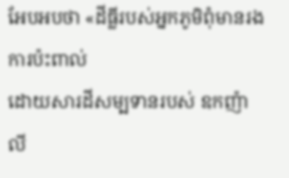អែបអបថា «ដីធ្លីរបស់អ្នកភូមិពុំមានរងការប៉ះពាល់
ដោយសារដីសម្បទានរបស់ ឧកញ៉ា លី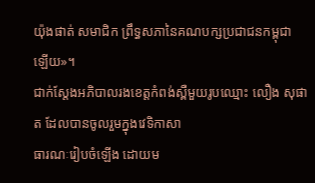យ៉ុងផាត់ សមាជិក ព្រឹទ្ធសភានៃគណបក្សប្រជាជនកម្ពុជា
ឡើយ»។
ជាក់ស្តែងអភិបាលរងខេត្តកំពង់ស្ពឺមួយរូបឈ្មោះ លឿង សុផាត ដែលបានចូលរួមក្នុងវេទិកាសា
ធារណៈរៀបចំឡើង ដោយម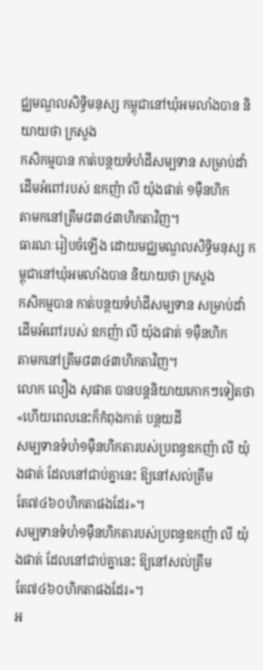ជ្ឈមណ្ឌលសិទ្ធិមនុស្ស កម្ពុជានៅឃុំអមលាំងបាន និយាយថា ក្រសួង
កសិកម្មបាន កាត់បន្ថយទំហំដីសម្បទាន សម្រាប់ដាំដើមអំពៅរបស់ ឧកញ៉ា លី យ៉ុងផាត់ ១ម៉ឺនហិក
តាមកនៅត្រឹម៨៣៤៣ហិកតាវិញ។
ធារណៈរៀបចំឡើង ដោយមជ្ឈមណ្ឌលសិទ្ធិមនុស្ស កម្ពុជានៅឃុំអមលាំងបាន និយាយថា ក្រសួង
កសិកម្មបាន កាត់បន្ថយទំហំដីសម្បទាន សម្រាប់ដាំដើមអំពៅរបស់ ឧកញ៉ា លី យ៉ុងផាត់ ១ម៉ឺនហិក
តាមកនៅត្រឹម៨៣៤៣ហិកតាវិញ។
លោក លឿង សុផាត បានបន្តនិយាយកោកៗទៀតថា «ហើយពេលនេះក៏កំពុងកាត់ បន្ថយដី
សម្បទានទំហំ១ម៉ឺនហិកតារបស់ប្រពន្ធឧកញ៉ា លី យ៉ុងផាត់ ដែលនៅជាប់គ្នានេះ ឱ្យនៅសល់ត្រឹម
តែ៧៤៦០ហិកតាផងដែរ»។
សម្បទានទំហំ១ម៉ឺនហិកតារបស់ប្រពន្ធឧកញ៉ា លី យ៉ុងផាត់ ដែលនៅជាប់គ្នានេះ ឱ្យនៅសល់ត្រឹម
តែ៧៤៦០ហិកតាផងដែរ»។
អ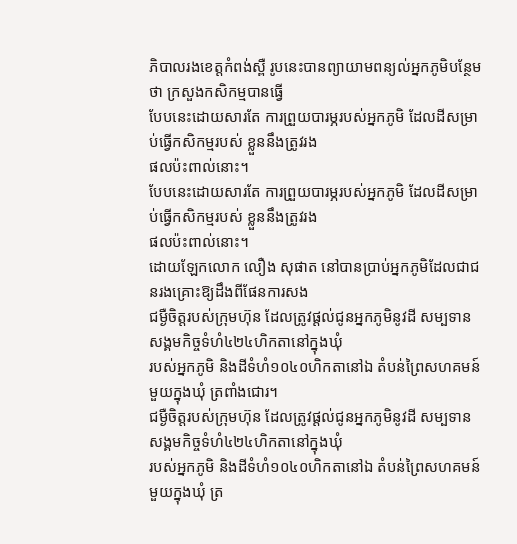ភិបាលរងខេត្តកំពង់ស្ពឺ រូបនេះបានព្យាយាមពន្យល់អ្នកភូមិបន្ថែមថា ក្រសួងកសិកម្មបានធ្វើ
បែបនេះដោយសារតែ ការព្រួយបារម្ភរបស់អ្នកភូមិ ដែលដីសម្រាប់ធ្វើកសិកម្មរបស់ ខ្លួននឹងត្រូវរង
ផលប៉ះពាល់នោះ។
បែបនេះដោយសារតែ ការព្រួយបារម្ភរបស់អ្នកភូមិ ដែលដីសម្រាប់ធ្វើកសិកម្មរបស់ ខ្លួននឹងត្រូវរង
ផលប៉ះពាល់នោះ។
ដោយឡែកលោក លឿង សុផាត នៅបានប្រាប់អ្នកភូមិដែលជាជនរងគ្រោះឱ្យដឹងពីផែនការសង
ជម្ងឺចិត្តរបស់ក្រុមហ៊ុន ដែលត្រូវផ្តល់ជូនអ្នកភូមិនូវដី សម្បទានសង្គមកិច្ចទំហំ៤២៤ហិកតានៅក្នុងឃុំ
របស់អ្នកភូមិ និងដីទំហំ១០៤០ហិកតានៅឯ តំបន់ព្រៃសហគមន៍មួយក្នុងឃុំ ត្រពាំងជោរ។
ជម្ងឺចិត្តរបស់ក្រុមហ៊ុន ដែលត្រូវផ្តល់ជូនអ្នកភូមិនូវដី សម្បទានសង្គមកិច្ចទំហំ៤២៤ហិកតានៅក្នុងឃុំ
របស់អ្នកភូមិ និងដីទំហំ១០៤០ហិកតានៅឯ តំបន់ព្រៃសហគមន៍មួយក្នុងឃុំ ត្រ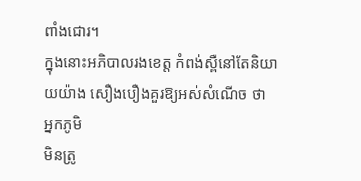ពាំងជោរ។
ក្នុងនោះអភិបាលរងខេត្ត កំពង់ស្ពឺនៅតែនិយាយយ៉ាង សឿងបឿងគួរឱ្យអស់សំណើច ថា អ្នកភូមិ
មិនត្រូ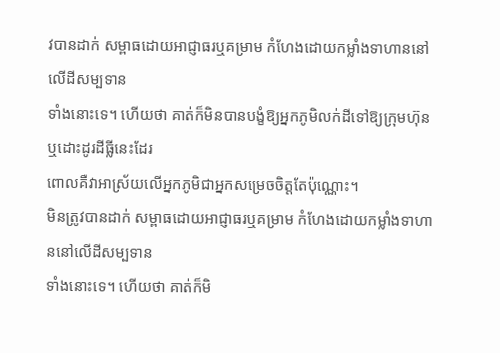វបានដាក់ សម្ពាធដោយអាជ្ញាធរឬគម្រាម កំហែងដោយកម្លាំងទាហាននៅលើដីសម្បទាន
ទាំងនោះទេ។ ហើយថា គាត់ក៏មិនបានបង្ខំឱ្យអ្នកភូមិលក់ដីទៅឱ្យក្រុមហ៊ុន ឬដោះដូរដីធ្លីនេះដែរ
ពោលគឺវាអាស្រ័យលើអ្នកភូមិជាអ្នកសម្រេចចិត្តតែប៉ុណ្ណោះ។
មិនត្រូវបានដាក់ សម្ពាធដោយអាជ្ញាធរឬគម្រាម កំហែងដោយកម្លាំងទាហាននៅលើដីសម្បទាន
ទាំងនោះទេ។ ហើយថា គាត់ក៏មិ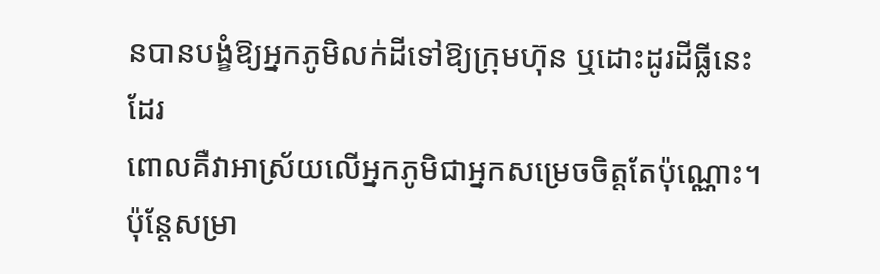នបានបង្ខំឱ្យអ្នកភូមិលក់ដីទៅឱ្យក្រុមហ៊ុន ឬដោះដូរដីធ្លីនេះដែរ
ពោលគឺវាអាស្រ័យលើអ្នកភូមិជាអ្នកសម្រេចចិត្តតែប៉ុណ្ណោះ។
ប៉ុន្តែសម្រា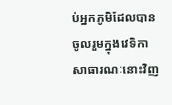ប់អ្នកភូមិដែលបានចូលរួមក្នុងវេទិកាសាធារណៈនោះវិញ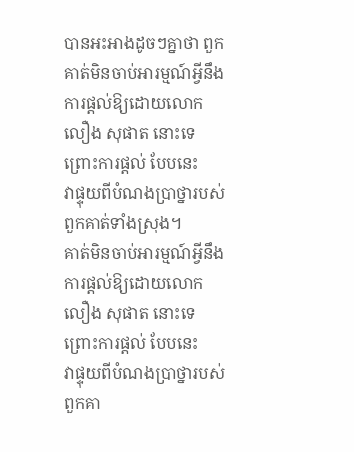បានអះអាងដូចៗគ្នាថា ពួក
គាត់មិនចាប់អារម្មណ៍អ្វីនឹងការផ្តល់ឱ្យដោយលោក លឿង សុផាត នោះទេ ព្រោះការផ្តល់ បែបនេះ
វាផ្ទុយពីបំណងប្រាថ្នារបស់ពួកគាត់ទាំងស្រុង។
គាត់មិនចាប់អារម្មណ៍អ្វីនឹងការផ្តល់ឱ្យដោយលោក លឿង សុផាត នោះទេ ព្រោះការផ្តល់ បែបនេះ
វាផ្ទុយពីបំណងប្រាថ្នារបស់ពួកគា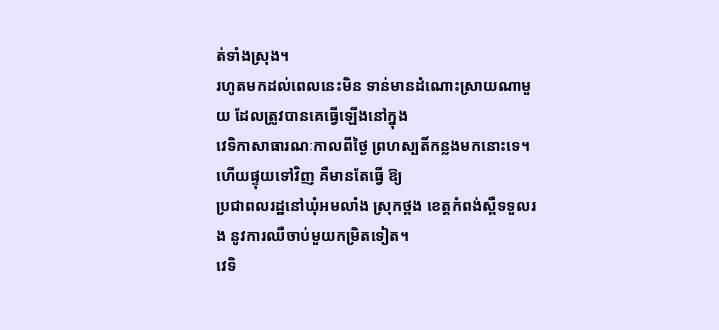ត់ទាំងស្រុង។
រហូតមកដល់ពេលនេះមិន ទាន់មានដំណោះស្រាយណាមួយ ដែលត្រូវបានគេធ្វើឡើងនៅក្នុង
វេទិកាសាធារណៈកាលពីថ្ងៃ ព្រហស្បតិ៍កន្លងមកនោះទេ។ ហើយផ្ទុយទៅវិញ គឺមានតែធ្វើ ឱ្យ
ប្រជាពលរដ្ឋនៅឃុំអមលាំង ស្រុកថ្ពង ខេត្តកំពង់ស្ពឺទទួលរង នូវការឈឺចាប់មួយកម្រិតទៀត។
វេទិ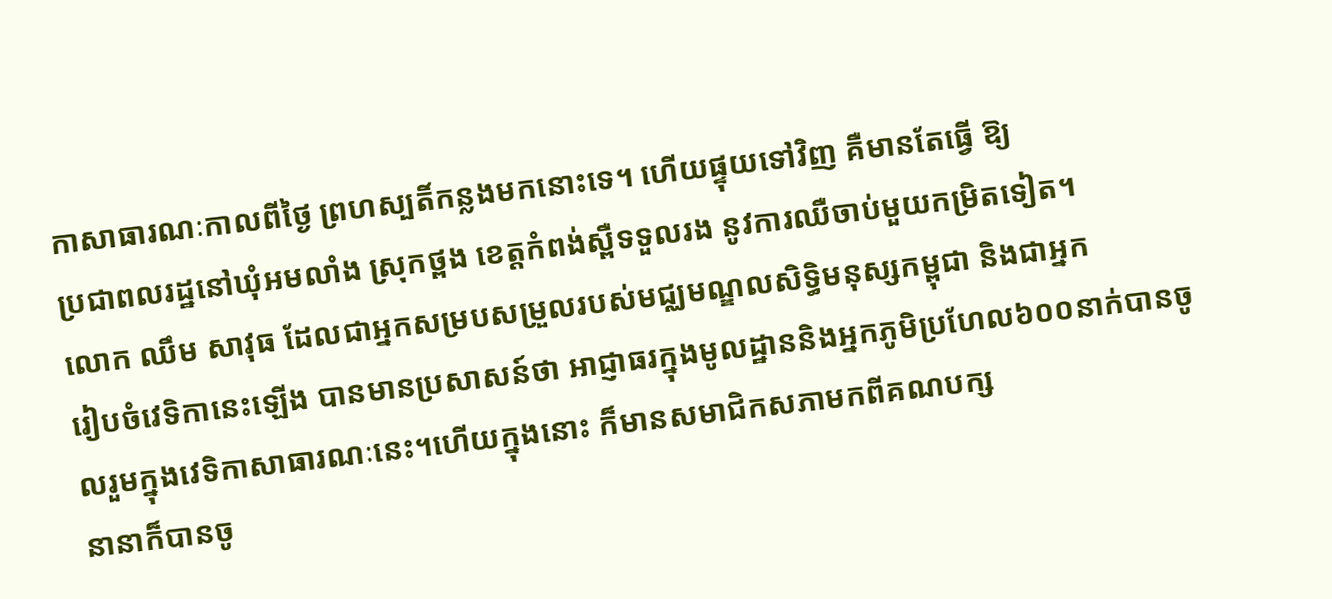កាសាធារណៈកាលពីថ្ងៃ ព្រហស្បតិ៍កន្លងមកនោះទេ។ ហើយផ្ទុយទៅវិញ គឺមានតែធ្វើ ឱ្យ
ប្រជាពលរដ្ឋនៅឃុំអមលាំង ស្រុកថ្ពង ខេត្តកំពង់ស្ពឺទទួលរង នូវការឈឺចាប់មួយកម្រិតទៀត។
លោក ឈឹម សាវុធ ដែលជាអ្នកសម្របសម្រួលរបស់មជ្ឈមណ្ឌលសិទ្ធិមនុស្សកម្ពុជា និងជាអ្នក
រៀបចំវេទិកានេះឡើង បានមានប្រសាសន៍ថា អាជ្ញាធរក្នុងមូលដ្ឋាននិងអ្នកភូមិប្រហែល៦០០នាក់បានចូលរួមក្នុងវេទិកាសាធារណៈនេះ។ហើយក្នុងនោះ ក៏មានសមាជិកសភាមកពីគណបក្ស
នានាក៏បានចូ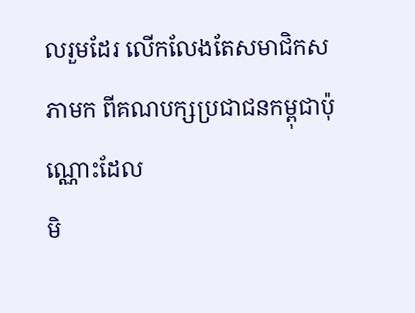លរួមដែរ លើកលែងតែសមាជិកសភាមក ពីគណបក្សប្រជាជនកម្ពុជាប៉ុណ្ណោះដែល
មិ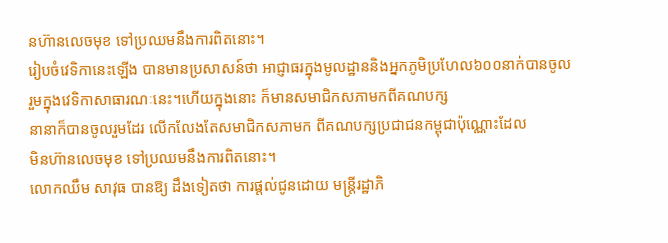នហ៊ានលេចមុខ ទៅប្រឈមនឹងការពិតនោះ។
រៀបចំវេទិកានេះឡើង បានមានប្រសាសន៍ថា អាជ្ញាធរក្នុងមូលដ្ឋាននិងអ្នកភូមិប្រហែល៦០០នាក់បានចូលរួមក្នុងវេទិកាសាធារណៈនេះ។ហើយក្នុងនោះ ក៏មានសមាជិកសភាមកពីគណបក្ស
នានាក៏បានចូលរួមដែរ លើកលែងតែសមាជិកសភាមក ពីគណបក្សប្រជាជនកម្ពុជាប៉ុណ្ណោះដែល
មិនហ៊ានលេចមុខ ទៅប្រឈមនឹងការពិតនោះ។
លោកឈឹម សាវុធ បានឱ្យ ដឹងទៀតថា ការផ្តល់ជូនដោយ មន្ត្រីរដ្ឋាភិ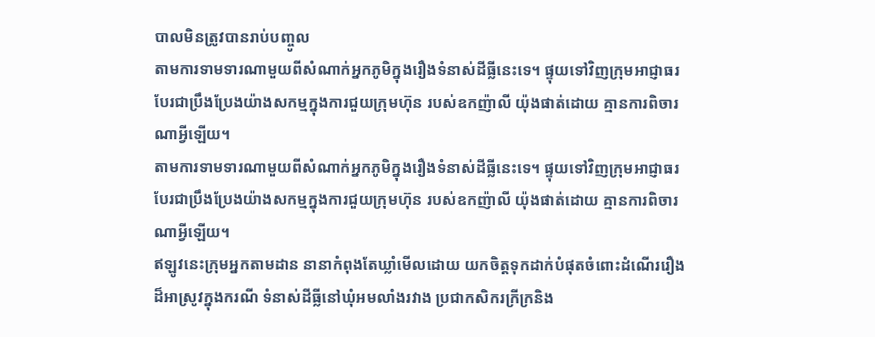បាលមិនត្រូវបានរាប់បញ្ចូល
តាមការទាមទារណាមួយពីសំណាក់អ្នកភូមិក្នុងរឿងទំនាស់ដីធ្លីនេះទេ។ ផ្ទុយទៅវិញក្រុមអាជ្ញាធរ
បែរជាប្រឹងប្រែងយ៉ាងសកម្មក្នុងការជួយក្រុមហ៊ុន របស់ឧកញ៉ាលី យ៉ុងផាត់ដោយ គ្មានការពិចារ
ណាអ្វីឡើយ។
តាមការទាមទារណាមួយពីសំណាក់អ្នកភូមិក្នុងរឿងទំនាស់ដីធ្លីនេះទេ។ ផ្ទុយទៅវិញក្រុមអាជ្ញាធរ
បែរជាប្រឹងប្រែងយ៉ាងសកម្មក្នុងការជួយក្រុមហ៊ុន របស់ឧកញ៉ាលី យ៉ុងផាត់ដោយ គ្មានការពិចារ
ណាអ្វីឡើយ។
ឥឡូវនេះក្រុមអ្នកតាមដាន នានាកំពុងតែឃ្លាំមើលដោយ យកចិត្តទុកដាក់បំផុតចំពោះដំណើររឿង
ដ៏អាស្រូវក្នុងករណី ទំនាស់ដីធ្លីនៅឃុំអមលាំងរវាង ប្រជាកសិករក្រីក្រនិង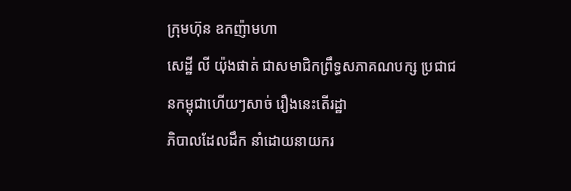ក្រុមហ៊ុន ឧកញ៉ាមហា
សេដ្ឋី លី យ៉ុងផាត់ ជាសមាជិកព្រឹទ្ធសភាគណបក្ស ប្រជាជនកម្ពុជាហើយៗសាច់ រឿងនេះតើរដ្ឋា
ភិបាលដែលដឹក នាំដោយនាយករ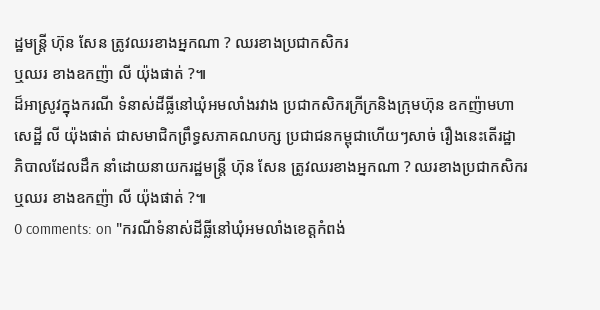ដ្ឋមន្ត្រី ហ៊ុន សែន ត្រូវឈរខាងអ្នកណា ? ឈរខាងប្រជាកសិករ
ឬឈរ ខាងឧកញ៉ា លី យ៉ុងផាត់ ?៕
ដ៏អាស្រូវក្នុងករណី ទំនាស់ដីធ្លីនៅឃុំអមលាំងរវាង ប្រជាកសិករក្រីក្រនិងក្រុមហ៊ុន ឧកញ៉ាមហា
សេដ្ឋី លី យ៉ុងផាត់ ជាសមាជិកព្រឹទ្ធសភាគណបក្ស ប្រជាជនកម្ពុជាហើយៗសាច់ រឿងនេះតើរដ្ឋា
ភិបាលដែលដឹក នាំដោយនាយករដ្ឋមន្ត្រី ហ៊ុន សែន ត្រូវឈរខាងអ្នកណា ? ឈរខាងប្រជាកសិករ
ឬឈរ ខាងឧកញ៉ា លី យ៉ុងផាត់ ?៕
0 comments: on "ករណីទំនាស់ដីធ្លីនៅឃុំអមលាំងខេត្តកំពង់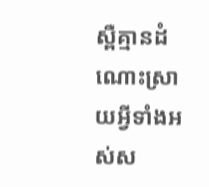ស្ពឺគ្មានដំណោះស្រាយអ្វីទាំងអស់ស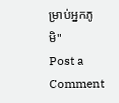ម្រាប់អ្នកភូមិ"
Post a Comment